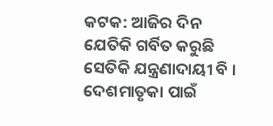କଟକ: ଆଜିର ଦିନ ଯେତିକି ଗର୍ବିତ କରୁଛି ସେତିକି ଯନ୍ତ୍ରଣାଦାୟୀ ବି । ଦେଶମାତୃକା ପାଇଁ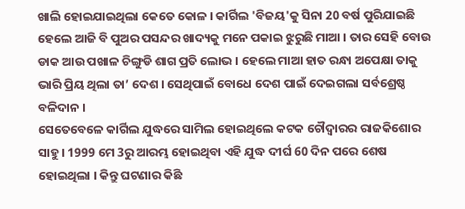ଖାଲି ହୋଇଯାଇଥିଲା କେତେ କୋଳ । କାର୍ଗିଲ 'ବିଜୟ'କୁ ସିନା 20 ବର୍ଷ ପୁରିଯାଇଛି ହେଲେ ଆଜି ବି ପୁଅର ପସନ୍ଦର ଖାଦ୍ୟକୁ ମନେ ପକାଇ ଝୁରୁଛି ମାଆ । ତାର ସେହି ବୋଉ ଡାକ ଆଉ ପଖାଳ ଚିଙ୍ଗୁଡି ଶାଗ ପ୍ରତି ଲୋଭ । ହେଲେ ମାଆ ହାତ ରନ୍ଧା ଅପେକ୍ଷା ତାକୁ ଭାରି ପ୍ରିୟ ଥିଲା ତା’ ଦେଶ । ସେଥିପାଇଁ ବୋଧେ ଦେଶ ପାଇଁ ଦେଇଗଲା ସର୍ବଶ୍ରେଷ୍ଠ ବଳିଦାନ ।
ସେତେବେଳେ କାର୍ଗିଲ ଯୁଦ୍ଧରେ ସାମିଲ ହୋଇଥିଲେ କଟକ ଚୌଦ୍ବାରର ରାଜକିଶୋର ସାହୁ । 1999 ମେ 3ରୁ ଆରମ୍ଭ ହୋଇଥିବା ଏହି ଯୁଦ୍ଧ ଦୀର୍ଘ 60 ଦିନ ପରେ ଶେଷ ହୋଇଥିଲା । କିନ୍ତୁ ଘଟଣାର କିଛି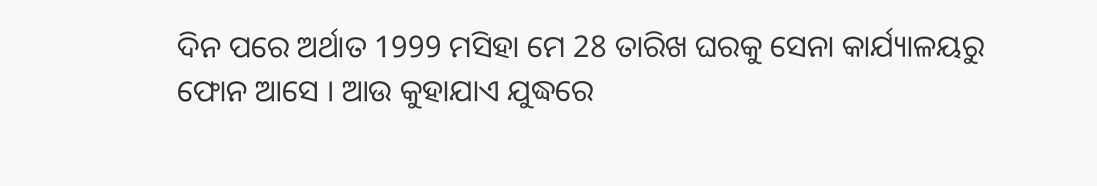ଦିନ ପରେ ଅର୍ଥାତ 1999 ମସିହା ମେ 28 ତାରିଖ ଘରକୁ ସେନା କାର୍ଯ୍ୟାଳୟରୁ ଫୋନ ଆସେ । ଆଉ କୁହାଯାଏ ଯୁଦ୍ଧରେ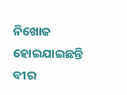ନିଖୋଜ ହୋଇଯାଇଛନ୍ତି ବୀର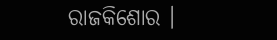ରାଜକିଶୋର ।